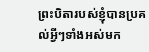ព្រះបិតារបស់ខ្ញុំបានប្រគល់អ្វីៗទាំងអស់មក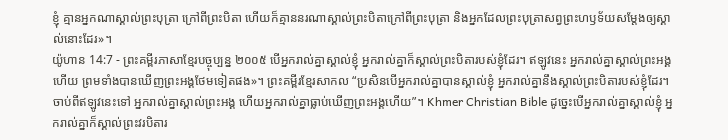ខ្ញុំ គ្មានអ្នកណាស្គាល់ព្រះបុត្រា ក្រៅពីព្រះបិតា ហើយក៏គ្មាននរណាស្គាល់ព្រះបិតាក្រៅពីព្រះបុត្រា និងអ្នកដែលព្រះបុត្រាសព្វព្រះហឫទ័យសម្តែងឲ្យស្គាល់នោះដែរ»។
យ៉ូហាន 14:7 - ព្រះគម្ពីរភាសាខ្មែរបច្ចុប្បន្ន ២០០៥ បើអ្នករាល់គ្នាស្គាល់ខ្ញុំ អ្នករាល់គ្នាក៏ស្គាល់ព្រះបិតារបស់ខ្ញុំដែរ។ ឥឡូវនេះ អ្នករាល់គ្នាស្គាល់ព្រះអង្គហើយ ព្រមទាំងបានឃើញព្រះអង្គថែមទៀតផង»។ ព្រះគម្ពីរខ្មែរសាកល “ប្រសិនបើអ្នករាល់គ្នាបានស្គាល់ខ្ញុំ អ្នករាល់គ្នានឹងស្គាល់ព្រះបិតារបស់ខ្ញុំដែរ។ ចាប់ពីឥឡូវនេះទៅ អ្នករាល់គ្នាស្គាល់ព្រះអង្គ ហើយអ្នករាល់គ្នាធ្លាប់ឃើញព្រះអង្គហើយ”។ Khmer Christian Bible ដូច្នេះបើអ្នករាល់គ្នាស្គាល់ខ្ញុំ អ្នករាល់គ្នាក៏ស្គាល់ព្រះវរបិតារ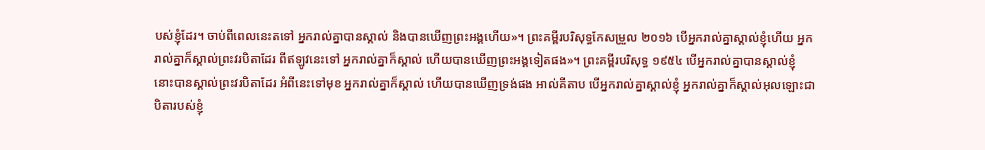បស់ខ្ញុំដែរ។ ចាប់ពីពេលនេះតទៅ អ្នករាល់គ្នាបានស្គាល់ និងបានឃើញព្រះអង្គហើយ»។ ព្រះគម្ពីរបរិសុទ្ធកែសម្រួល ២០១៦ បើអ្នករាល់គ្នាស្គាល់ខ្ញុំហើយ អ្នករាល់គ្នាក៏ស្គាល់ព្រះវរបិតាដែរ ពីឥឡូវនេះទៅ អ្នករាល់គ្នាក៏ស្គាល់ ហើយបានឃើញព្រះអង្គទៀតផង»។ ព្រះគម្ពីរបរិសុទ្ធ ១៩៥៤ បើអ្នករាល់គ្នាបានស្គាល់ខ្ញុំ នោះបានស្គាល់ព្រះវរបិតាដែរ អំពីនេះទៅមុខ អ្នករាល់គ្នាក៏ស្គាល់ ហើយបានឃើញទ្រង់ផង អាល់គីតាប បើអ្នករាល់គ្នាស្គាល់ខ្ញុំ អ្នករាល់គ្នាក៏ស្គាល់អុលឡោះជាបិតារបស់ខ្ញុំ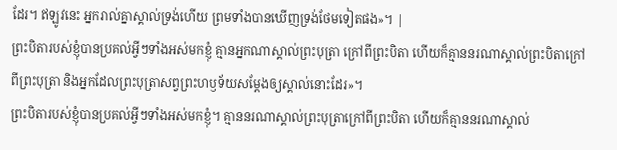ដែរ។ ឥឡូវនេះ អ្នករាល់គ្នាស្គាល់ទ្រង់ហើយ ព្រមទាំងបានឃើញទ្រង់ថែមទៀតផង»។ |
ព្រះបិតារបស់ខ្ញុំបានប្រគល់អ្វីៗទាំងអស់មកខ្ញុំ គ្មានអ្នកណាស្គាល់ព្រះបុត្រា ក្រៅពីព្រះបិតា ហើយក៏គ្មាននរណាស្គាល់ព្រះបិតាក្រៅពីព្រះបុត្រា និងអ្នកដែលព្រះបុត្រាសព្វព្រះហឫទ័យសម្តែងឲ្យស្គាល់នោះដែរ»។
ព្រះបិតារបស់ខ្ញុំបានប្រគល់អ្វីៗទាំងអស់មកខ្ញុំ។ គ្មាននរណាស្គាល់ព្រះបុត្រាក្រៅពីព្រះបិតា ហើយក៏គ្មាននរណាស្គាល់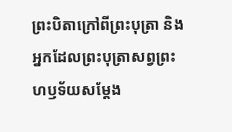ព្រះបិតាក្រៅពីព្រះបុត្រា និងអ្នកដែលព្រះបុត្រាសព្វព្រះហឫទ័យសម្តែង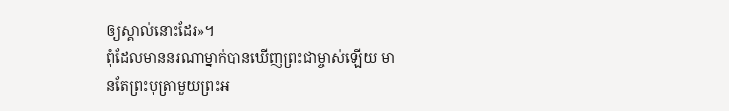ឲ្យស្គាល់នោះដែរ»។
ពុំដែលមាននរណាម្នាក់បានឃើញព្រះជាម្ចាស់ឡើយ មានតែព្រះបុត្រាមួយព្រះអ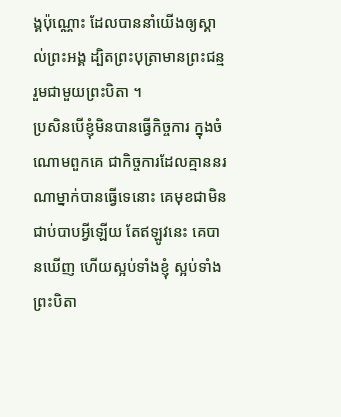ង្គប៉ុណ្ណោះ ដែលបាននាំយើងឲ្យស្គាល់ព្រះអង្គ ដ្បិតព្រះបុត្រាមានព្រះជន្មរួមជាមួយព្រះបិតា ។
ប្រសិនបើខ្ញុំមិនបានធ្វើកិច្ចការ ក្នុងចំណោមពួកគេ ជាកិច្ចការដែលគ្មាននរណាម្នាក់បានធ្វើទេនោះ គេមុខជាមិនជាប់បាបអ្វីឡើយ តែឥឡូវនេះ គេបានឃើញ ហើយស្អប់ទាំងខ្ញុំ ស្អប់ទាំងព្រះបិតា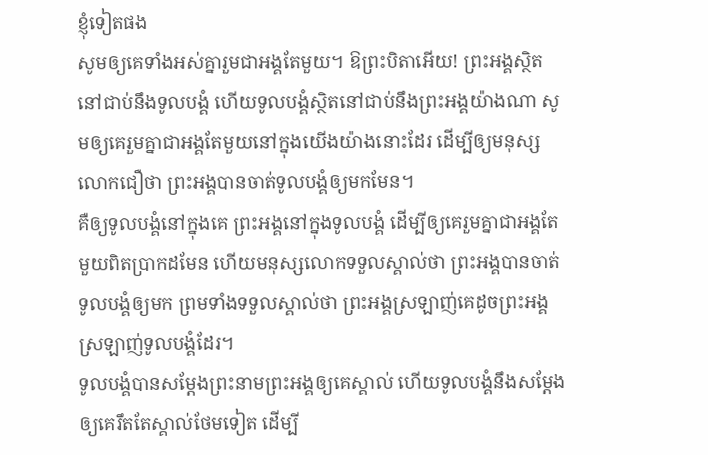ខ្ញុំទៀតផង
សូមឲ្យគេទាំងអស់គ្នារួមជាអង្គតែមួយ។ ឱព្រះបិតាអើយ! ព្រះអង្គស្ថិតនៅជាប់នឹងទូលបង្គំ ហើយទូលបង្គំស្ថិតនៅជាប់នឹងព្រះអង្គយ៉ាងណា សូមឲ្យគេរួមគ្នាជាអង្គតែមួយនៅក្នុងយើងយ៉ាងនោះដែរ ដើម្បីឲ្យមនុស្សលោកជឿថា ព្រះអង្គបានចាត់ទូលបង្គំឲ្យមកមែន។
គឺឲ្យទូលបង្គំនៅក្នុងគេ ព្រះអង្គនៅក្នុងទូលបង្គំ ដើម្បីឲ្យគេរួមគ្នាជាអង្គតែមួយពិតប្រាកដមែន ហើយមនុស្សលោកទទួលស្គាល់ថា ព្រះអង្គបានចាត់ទូលបង្គំឲ្យមក ព្រមទាំងទទួលស្គាល់ថា ព្រះអង្គស្រឡាញ់គេដូចព្រះអង្គស្រឡាញ់ទូលបង្គំដែរ។
ទូលបង្គំបានសម្តែងព្រះនាមព្រះអង្គឲ្យគេស្គាល់ ហើយទូលបង្គំនឹងសម្តែងឲ្យគេរឹតតែស្គាល់ថែមទៀត ដើម្បី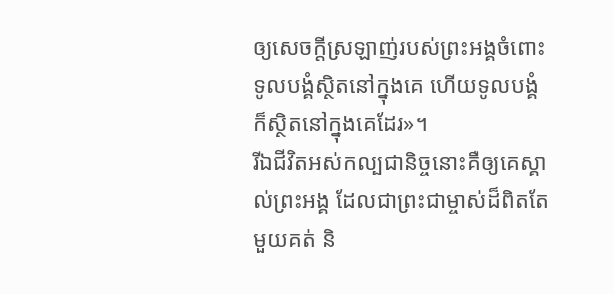ឲ្យសេចក្ដីស្រឡាញ់របស់ព្រះអង្គចំពោះទូលបង្គំស្ថិតនៅក្នុងគេ ហើយទូលបង្គំក៏ស្ថិតនៅក្នុងគេដែរ»។
រីឯជីវិតអស់កល្បជានិច្ចនោះគឺឲ្យគេស្គាល់ព្រះអង្គ ដែលជាព្រះជាម្ចាស់ដ៏ពិតតែមួយគត់ និ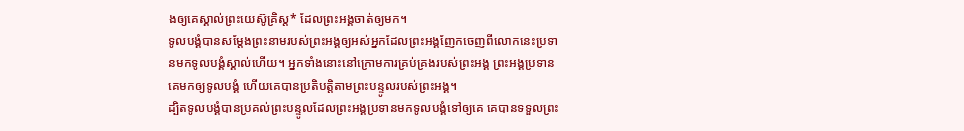ងឲ្យគេស្គាល់ព្រះយេស៊ូគ្រិស្ត* ដែលព្រះអង្គចាត់ឲ្យមក។
ទូលបង្គំបានសម្តែងព្រះនាមរបស់ព្រះអង្គឲ្យអស់អ្នកដែលព្រះអង្គញែកចេញពីលោកនេះប្រទានមកទូលបង្គំស្គាល់ហើយ។ អ្នកទាំងនោះនៅក្រោមការគ្រប់គ្រងរបស់ព្រះអង្គ ព្រះអង្គប្រទានគេមកឲ្យទូលបង្គំ ហើយគេបានប្រតិបត្តិតាមព្រះបន្ទូលរបស់ព្រះអង្គ។
ដ្បិតទូលបង្គំបានប្រគល់ព្រះបន្ទូលដែលព្រះអង្គប្រទានមកទូលបង្គំទៅឲ្យគេ គេបានទទួលព្រះ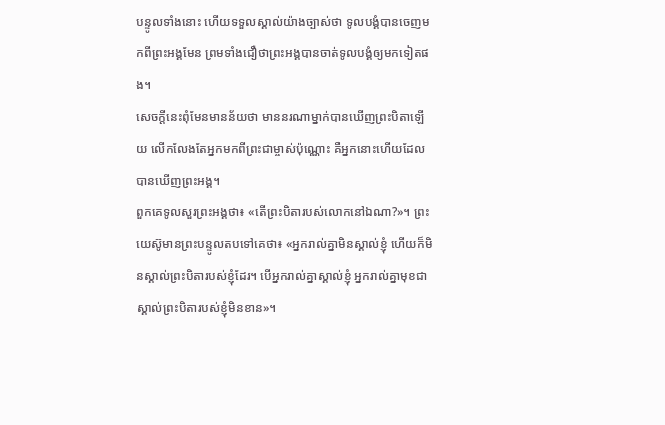បន្ទូលទាំងនោះ ហើយទទួលស្គាល់យ៉ាងច្បាស់ថា ទូលបង្គំបានចេញមកពីព្រះអង្គមែន ព្រមទាំងជឿថាព្រះអង្គបានចាត់ទូលបង្គំឲ្យមកទៀតផង។
សេចក្ដីនេះពុំមែនមានន័យថា មាននរណាម្នាក់បានឃើញព្រះបិតាឡើយ លើកលែងតែអ្នកមកពីព្រះជាម្ចាស់ប៉ុណ្ណោះ គឺអ្នកនោះហើយដែលបានឃើញព្រះអង្គ។
ពួកគេទូលសួរព្រះអង្គថា៖ «តើព្រះបិតារបស់លោកនៅឯណា?»។ ព្រះយេស៊ូមានព្រះបន្ទូលតបទៅគេថា៖ «អ្នករាល់គ្នាមិនស្គាល់ខ្ញុំ ហើយក៏មិនស្គាល់ព្រះបិតារបស់ខ្ញុំដែរ។ បើអ្នករាល់គ្នាស្គាល់ខ្ញុំ អ្នករាល់គ្នាមុខជាស្គាល់ព្រះបិតារបស់ខ្ញុំមិនខាន»។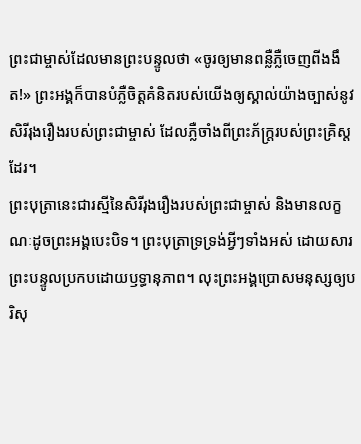ព្រះជាម្ចាស់ដែលមានព្រះបន្ទូលថា «ចូរឲ្យមានពន្លឺភ្លឺចេញពីងងឹត!» ព្រះអង្គក៏បានបំភ្លឺចិត្តគំនិតរបស់យើងឲ្យស្គាល់យ៉ាងច្បាស់នូវសិរីរុងរឿងរបស់ព្រះជាម្ចាស់ ដែលភ្លឺចាំងពីព្រះភ័ក្ត្ររបស់ព្រះគ្រិស្តដែរ។
ព្រះបុត្រានេះជារស្មីនៃសិរីរុងរឿងរបស់ព្រះជាម្ចាស់ និងមានលក្ខណៈដូចព្រះអង្គបេះបិទ។ ព្រះបុត្រាទ្រទ្រង់អ្វីៗទាំងអស់ ដោយសារព្រះបន្ទូលប្រកបដោយឫទ្ធានុភាព។ លុះព្រះអង្គប្រោសមនុស្សឲ្យបរិសុ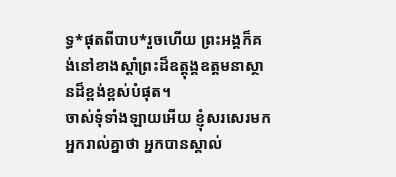ទ្ធ*ផុតពីបាប*រួចហើយ ព្រះអង្គក៏គង់នៅខាងស្ដាំព្រះដ៏ឧត្តុង្គឧត្ដមនាស្ថានដ៏ខ្ពង់ខ្ពស់បំផុត។
ចាស់ទុំទាំងឡាយអើយ ខ្ញុំសរសេរមកអ្នករាល់គ្នាថា អ្នកបានស្គាល់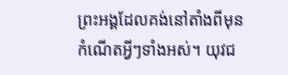ព្រះអង្គដែលគង់នៅតាំងពីមុនកំណើតអ្វីៗទាំងអស់។ យុវជ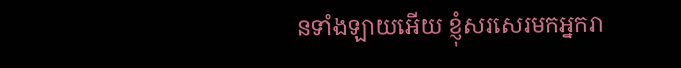នទាំងឡាយអើយ ខ្ញុំសរសេរមកអ្នករា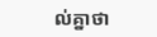ល់គ្នាថា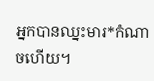អ្នកបានឈ្នះមារ*កំណាចហើយ។